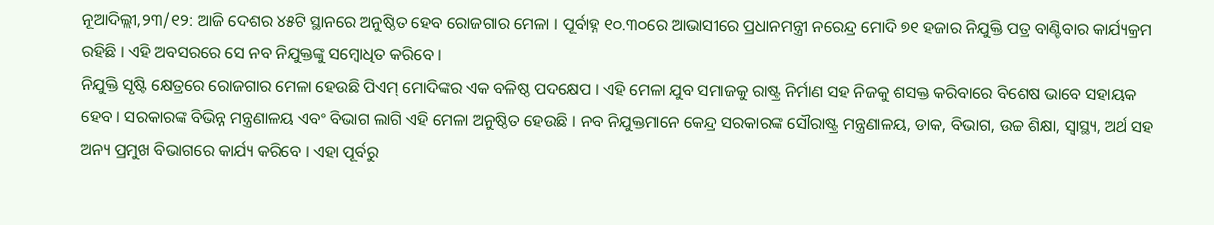ନୂଆଦିଲ୍ଲୀ,୨୩/୧୨: ଆଜି ଦେଶର ୪୫ଟି ସ୍ଥାନରେ ଅନୁଷ୍ଠିତ ହେବ ରୋଜଗାର ମେଳା । ପୂର୍ବାହ୍ନ ୧୦.୩୦ରେ ଆଭାସୀରେ ପ୍ରଧାନମନ୍ତ୍ରୀ ନରେନ୍ଦ୍ର ମୋଦି ୭୧ ହଜାର ନିଯୁକ୍ତି ପତ୍ର ବାଣ୍ଟିବାର କାର୍ଯ୍ୟକ୍ରମ ରହିଛି । ଏହି ଅବସରରେ ସେ ନବ ନିଯୁକ୍ତଙ୍କୁ ସମ୍ବୋଧିତ କରିବେ ।
ନିଯୁକ୍ତି ସୃଷ୍ଟି କ୍ଷେତ୍ରରେ ରୋଜଗାର ମେଳା ହେଉଛି ପିଏମ୍ ମୋଦିଙ୍କର ଏକ ବଳିଷ୍ଠ ପଦକ୍ଷେପ । ଏହି ମେଳା ଯୁବ ସମାଜକୁ ରାଷ୍ଟ୍ର ନିର୍ମାଣ ସହ ନିଜକୁ ଶସକ୍ତ କରିବାରେ ବିଶେଷ ଭାବେ ସହାୟକ ହେବ । ସରକାରଙ୍କ ବିଭିନ୍ନ ମନ୍ତ୍ରଣାଳୟ ଏବଂ ବିଭାଗ ଲାଗି ଏହି ମେଳା ଅନୁଷ୍ଠିତ ହେଉଛି । ନବ ନିଯୁକ୍ତମାନେ କେନ୍ଦ୍ର ସରକାରଙ୍କ ସୌରାଷ୍ଟ୍ର ମନ୍ତ୍ରଣାଳୟ, ଡାକ, ବିଭାଗ, ଉଚ୍ଚ ଶିକ୍ଷା, ସ୍ୱାସ୍ଥ୍ୟ, ଅର୍ଥ ସହ ଅନ୍ୟ ପ୍ରମୁଖ ବିଭାଗରେ କାର୍ଯ୍ୟ କରିବେ । ଏହା ପୂର୍ବରୁ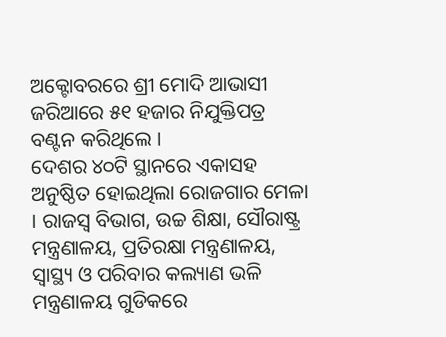ଅକ୍ଟୋବରରେ ଶ୍ରୀ ମୋଦି ଆଭାସୀ ଜରିଆରେ ୫୧ ହଜାର ନିଯୁକ୍ତିପତ୍ର ବଣ୍ଟନ କରିଥିଲେ ।
ଦେଶର ୪୦ଟି ସ୍ଥାନରେ ଏକାସହ ଅନୁଷ୍ଠିତ ହୋଇଥିଲା ରୋଜଗାର ମେଳା । ରାଜସ୍ୱ ବିଭାଗ, ଉଚ୍ଚ ଶିକ୍ଷା, ସୌରାଷ୍ଟ୍ର ମନ୍ତ୍ରଣାଳୟ, ପ୍ରତିରକ୍ଷା ମନ୍ତ୍ରଣାଳୟ, ସ୍ୱାସ୍ଥ୍ୟ ଓ ପରିବାର କଲ୍ୟାଣ ଭଳି ମନ୍ତ୍ରଣାଳୟ ଗୁଡିକରେ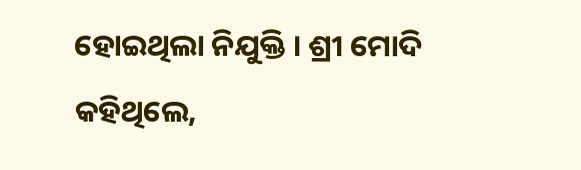ହୋଇଥିଲା ନିଯୁକ୍ତି । ଶ୍ରୀ ମୋଦି କହିଥିଲେ,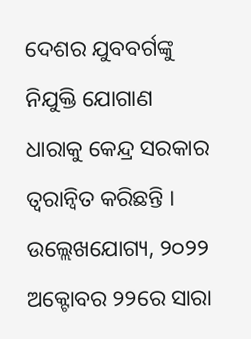ଦେଶର ଯୁବବର୍ଗଙ୍କୁ ନିଯୁକ୍ତି ଯୋଗାଣ ଧାରାକୁ କେନ୍ଦ୍ର ସରକାର ତ୍ୱରାନ୍ୱିତ କରିଛନ୍ତି । ଉଲ୍ଲେଖଯୋଗ୍ୟ, ୨୦୨୨ ଅକ୍ଟୋବର ୨୨ରେ ସାରା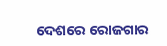ଦେଶରେ ରୋଜଗାର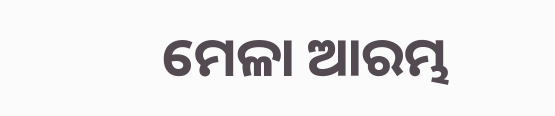ମେଳା ଆରମ୍ଭ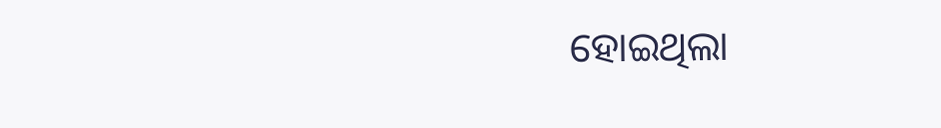ହୋଇଥିଲା